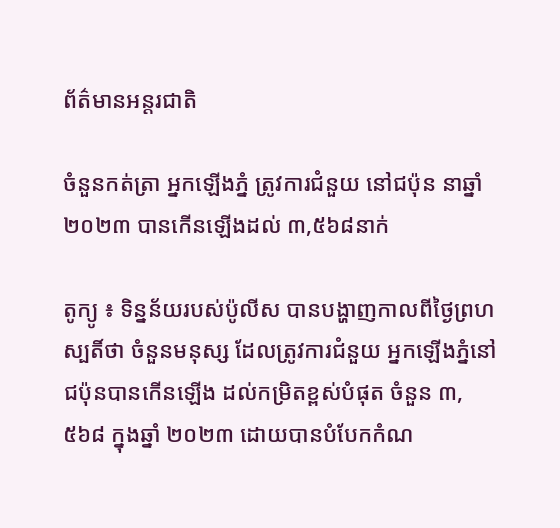ព័ត៌មានអន្តរជាតិ

ចំនួនកត់ត្រា អ្នកឡើងភ្នំ ត្រូវការជំនួយ នៅជប៉ុន នាឆ្នាំ ២០២៣ បានកើនឡើងដល់ ៣,៥៦៨នាក់

តូក្យូ ៖ ទិន្នន័យរបស់ប៉ូលីស បានបង្ហាញកាលពីថ្ងៃព្រហស្បតិ៍ថា ចំនួនមនុស្ស ដែលត្រូវការជំនួយ អ្នកឡើងភ្នំនៅជប៉ុនបានកើនឡើង ដល់កម្រិតខ្ពស់បំផុត ចំនួន ៣,៥៦៨ ក្នុងឆ្នាំ ២០២៣ ដោយបានបំបែកកំណ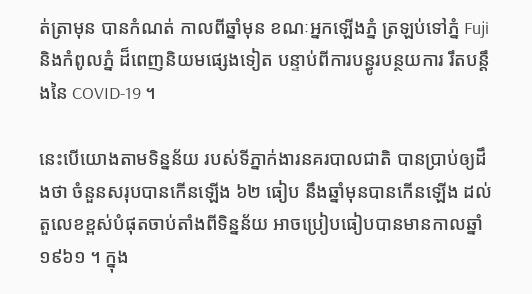ត់ត្រាមុន បានកំណត់ កាលពីឆ្នាំមុន ខណៈអ្នកឡើងភ្នំ ត្រឡប់ទៅភ្នំ Fuji និងកំពូលភ្នំ ដ៏ពេញនិយមផ្សេងទៀត បន្ទាប់ពីការបន្ធូរបន្ថយការ រឹតបន្តឹងនៃ COVID-19 ។

នេះបើយោងតាមទិន្នន័យ របស់ទីភ្នាក់ងារនគរបាលជាតិ បានប្រាប់ឲ្យដឹងថា ចំនួនសរុបបានកើនឡើង ៦២ ធៀប នឹងឆ្នាំមុនបានកើនឡើង ដល់តួលេខខ្ពស់បំផុតចាប់តាំងពីទិន្នន័យ អាចប្រៀបធៀបបានមានកាលឆ្នាំ ១៩៦១ ។ ក្នុង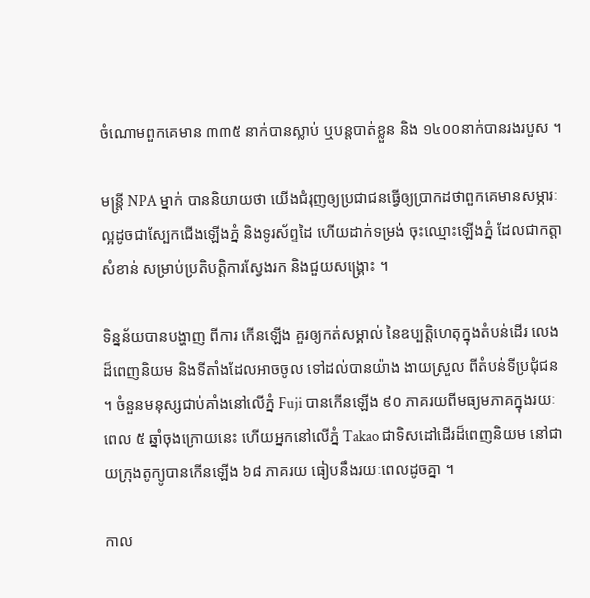ចំណោមពួកគេមាន ៣៣៥ នាក់បានស្លាប់ ឬបន្តបាត់ខ្លួន និង ១៤០០នាក់បានរងរបួស ។

មន្ត្រី NPA ម្នាក់ បាននិយាយថា យើងជំរុញឲ្យប្រជាជនធ្វើឲ្យប្រាកដថាពួកគេមានសម្ភារៈល្អដូចជាស្បែកជើងឡើងភ្នំ និងទូរស័ព្ទដៃ ហើយដាក់ទម្រង់ ចុះឈ្មោះឡើងភ្នំ ដែលជាកត្តាសំខាន់ សម្រាប់ប្រតិបត្តិការស្វែងរក និងជួយសង្គ្រោះ ។

ទិន្នន័យបានបង្ហាញ ពីការ កើនឡើង គួរឲ្យកត់សម្គាល់ នៃឧប្បត្តិហេតុក្នុងតំបន់ដើរ លេងដ៏ពេញនិយម និងទីតាំងដែលអាចចូល ទៅដល់បានយ៉ាង ងាយស្រួល ពីតំបន់ទីប្រជុំជន ។ ចំនួនមនុស្សជាប់គាំងនៅលើភ្នំ Fuji បានកើនឡើង ៩០ ភាគរយពីមធ្យមភាគក្នុងរយៈពេល ៥ ឆ្នាំចុងក្រោយនេះ ហើយអ្នកនៅលើភ្នំ Takao ជាទិសដៅដើរដ៏ពេញនិយម នៅជាយក្រុងតូក្យូបានកើនឡើង ៦៨ ភាគរយ ធៀបនឹងរយៈពេលដូចគ្នា ។

កាល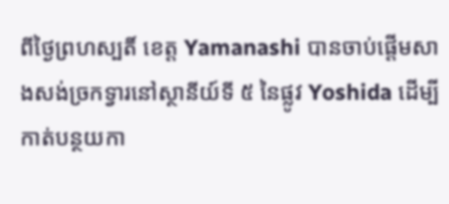ពីថ្ងៃព្រហស្បតិ៍ ខេត្ត Yamanashi បានចាប់ផ្តើមសាងសង់ច្រកទ្វារនៅស្ថានីយ៍ទី ៥ នៃផ្លូវ Yoshida ដើម្បីកាត់បន្ថយកា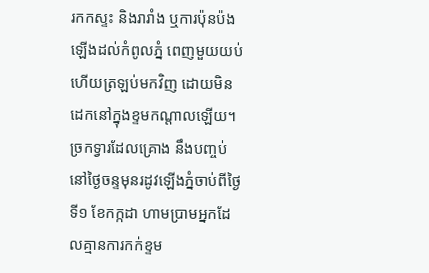រកកស្ទះ និងរារាំង ឬការប៉ុនប៉ងឡើងដល់កំពូលភ្នំ ពេញមួយយប់ ហើយត្រឡប់មកវិញ ដោយមិនដេកនៅក្នុងខ្ទមកណ្តាលឡើយ។
ច្រកទ្វារដែលគ្រោង នឹងបញ្ចប់នៅថ្ងៃចន្ទមុនរដូវឡើងភ្នំចាប់ពីថ្ងៃទី១ ខែកក្កដា ហាមប្រាមអ្នកដែលគ្មានការកក់ខ្ទម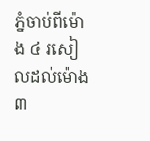ភ្នំចាប់ពីម៉ោង ៤ រសៀលដល់ម៉ោង ៣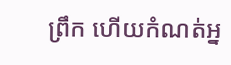ព្រឹក ហើយកំណត់អ្ន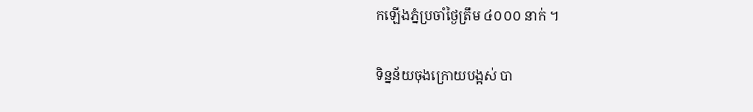កឡើងភ្នំប្រចាំថ្ងៃត្រឹម ៤០០០ នាក់ ។

ទិន្នន័យចុងក្រោយបង្អស់ បា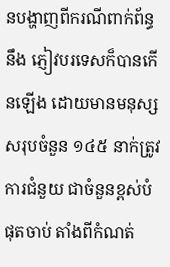នបង្ហាញពីករណីពាក់ព័ន្ធនឹង ភ្ញៀវបរទេសក៏បានកើនឡើង ដោយមានមនុស្សសរុបចំនួន ១៤៥ នាក់ត្រូវការជំនួយ ជាចំនួនខ្ពស់បំផុតចាប់ តាំងពីកំណត់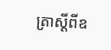ត្រាស្តីពីឧ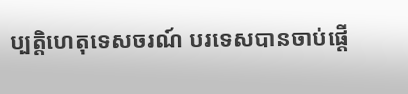ប្បត្តិហេតុទេសចរណ៍ បរទេសបានចាប់ផ្តើ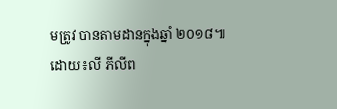មត្រូវ បានតាមដានក្នុងឆ្នាំ ២០១៨៕
ដោយ៖លី ភីលីព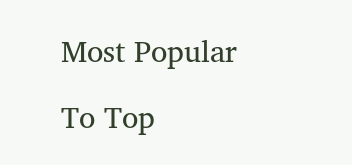Most Popular

To Top